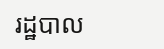រដ្ឋបាល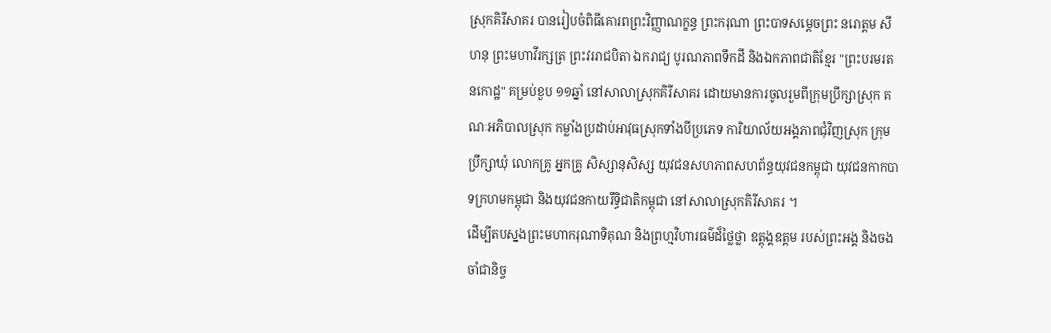ស្រុកគិរីសាគរ បានរៀបចំពិធីគោរពព្រះវិញ្ញាណក្ខន្ធ ព្រះករុណា ព្រះបាទសម្ដេចព្រះ នរោត្តម សីហនុ ព្រះមហាវីរក្សត្រ ព្រះវររាជបិតា ឯករាជ្យ បូរណភាពទឹកដី និងឯកភាពជាតិខ្មែរ "ព្រះបរមរតនកោដ្ឋ" គម្រប់ខួប ១១ឆ្នាំ នៅសាលាស្រុកគិរីសាគរ ដោយមានការចូលរួមពីក្រុមប្រឹក្សាស្រុក គណៈអភិបាលស្រុក កម្លាំងប្រដាប់អាវុធស្រុកទាំងបីប្រភេទ ការិយាល័យអង្គភាពជុំវិញស្រុក ក្រុមប្រឹក្សាឃុំ លោកគ្រូ អ្នកគ្រូ សិស្សានុសិស្ស យុវជនសហភាពសហព័ន្ធយុវជនកម្ពុជា យុវជនកាកបាទក្រហមកម្ពុជា និងយុវជនកាយរឹទ្ធិជាតិកម្ពុជា នៅសាលាស្រុកគិរីសាគរ ។
ដើម្បីតបស្នងព្រះមហាករុណាទិគុណ និងព្រហ្មវិហារធម៌ដ៏ថ្លៃថ្លា ឧត្តុង្គឧត្តម របស់ព្រះអង្គ និងចងចាំជានិច្ច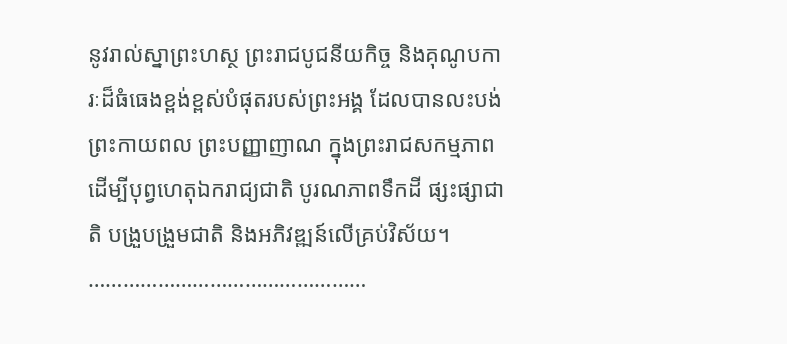នូវរាល់ស្នាព្រះហស្ថ ព្រះរាជបូជនីយកិច្ច និងគុណូបការៈដ៏ធំធេងខ្ពង់ខ្ពស់បំផុតរបស់ព្រះអង្គ ដែលបានលះបង់ព្រះកាយពល ព្រះបញ្ញាញាណ ក្នុងព្រះរាជសកម្មភាព ដើម្បីបុព្វហេតុឯករាជ្យជាតិ បូរណភាពទឹកដី ផ្សះផ្សាជាតិ បង្រួបង្រួមជាតិ និងអភិវឌ្ឍន៍លើគ្រប់វិស័យ។
…………………………………………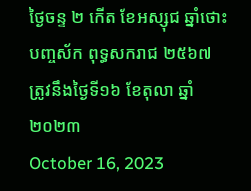ថ្ងៃចន្ទ ២ កើត ខែអស្សុជ ឆ្នាំថោះ
បញ្ចស័ក ពុទ្ធសករាជ ២៥៦៧
ត្រូវនឹងថ្ងៃទី១៦ ខែតុលា ឆ្នាំ២០២៣
October 16, 2023